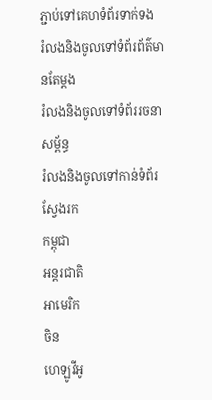ភ្ជាប់ទៅគេហទំព័រទាក់ទង
រំលងនិងចូលទៅទំព័រព័ត៌មានតែម្តង
រំលងនិងចូលទៅទំព័ររចនាសម្ព័ន្ធ
រំលងនិងចូលទៅកាន់ទំព័រស្វែងរក
កម្ពុជា
អន្តរជាតិ
អាមេរិក
ចិន
ហេឡូវីអូ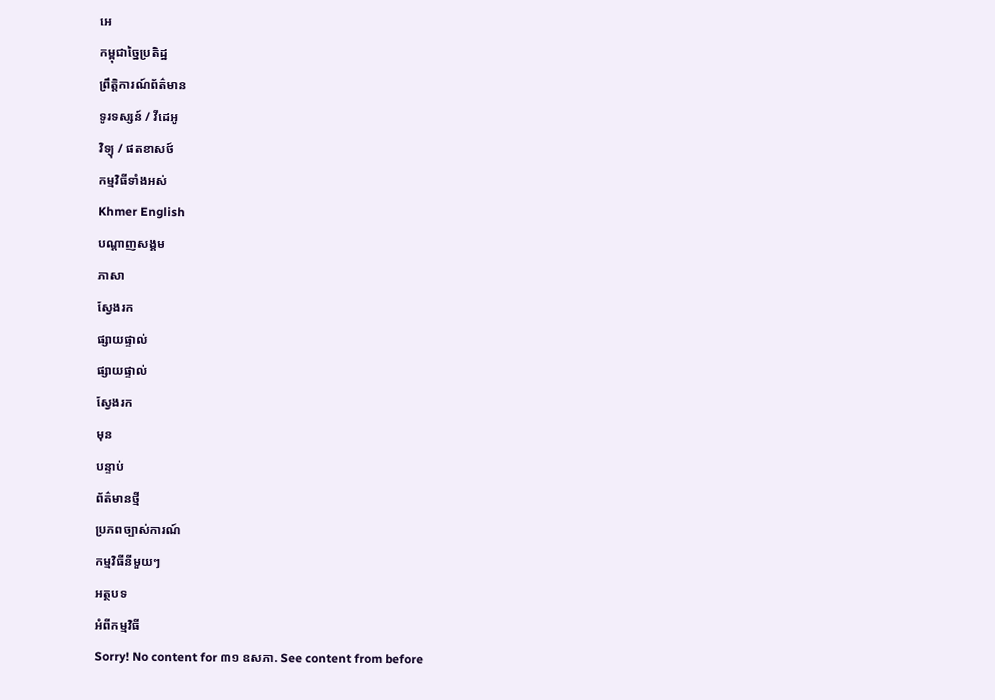អេ
កម្ពុជាច្នៃប្រតិដ្ឋ
ព្រឹត្តិការណ៍ព័ត៌មាន
ទូរទស្សន៍ / វីដេអូ
វិទ្យុ / ផតខាសថ៍
កម្មវិធីទាំងអស់
Khmer English
បណ្តាញសង្គម
ភាសា
ស្វែងរក
ផ្សាយផ្ទាល់
ផ្សាយផ្ទាល់
ស្វែងរក
មុន
បន្ទាប់
ព័ត៌មានថ្មី
ប្រភពច្បាស់ការណ៍
កម្មវិធីនីមួយៗ
អត្ថបទ
អំពីកម្មវិធី
Sorry! No content for ៣១ ឧសភា. See content from before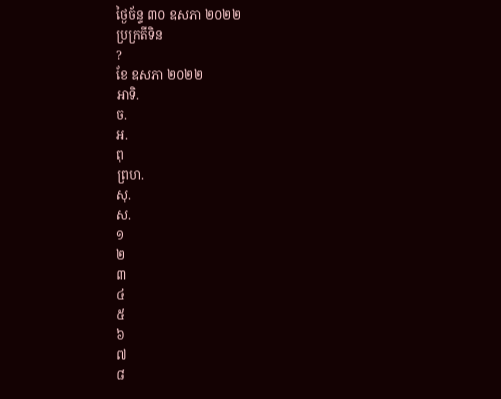ថ្ងៃច័ន្ទ ៣០ ឧសភា ២០២២
ប្រក្រតីទិន
?
ខែ ឧសភា ២០២២
អាទិ.
ច.
អ.
ពុ
ព្រហ.
សុ.
ស.
១
២
៣
៤
៥
៦
៧
៨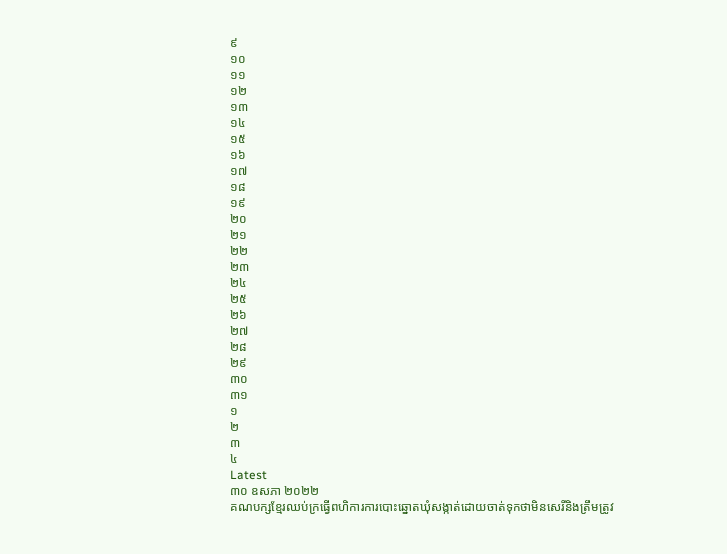៩
១០
១១
១២
១៣
១៤
១៥
១៦
១៧
១៨
១៩
២០
២១
២២
២៣
២៤
២៥
២៦
២៧
២៨
២៩
៣០
៣១
១
២
៣
៤
Latest
៣០ ឧសភា ២០២២
គណបក្សខ្មែរឈប់ក្រធ្វើពហិការការបោះឆ្នោតឃុំសង្កាត់ដោយចាត់ទុកថាមិនសេរីនិងត្រឹមត្រូវ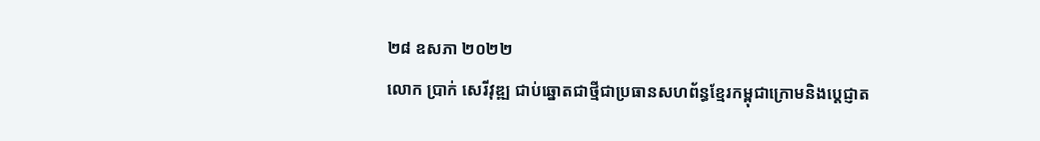២៨ ឧសភា ២០២២
លោក ប្រាក់ សេរីវុឌ្ឍ ជាប់ឆ្នោតជាថ្មីជាប្រធានសហព័ន្ធខ្មែរកម្ពុជាក្រោមនិងប្តេជ្ញាត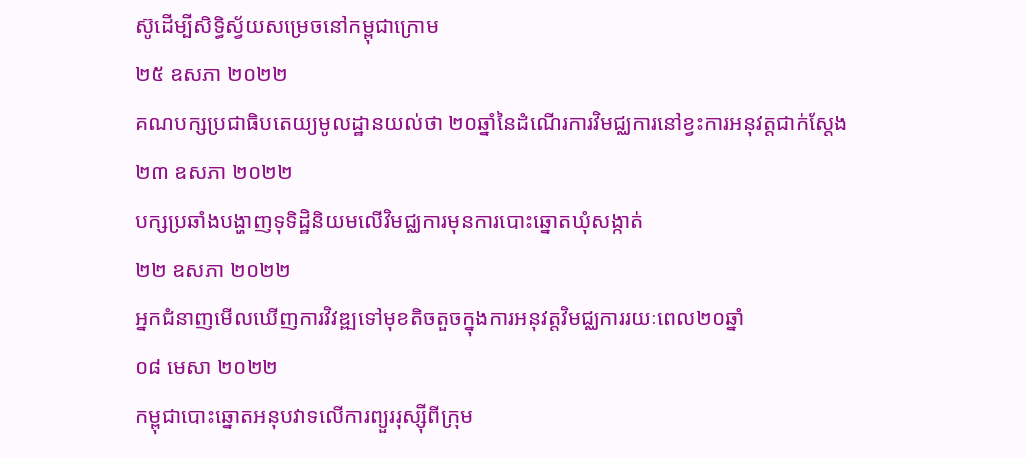ស៊ូដើម្បីសិទ្ធិស្វ័យសម្រេចនៅកម្ពុជាក្រោម
២៥ ឧសភា ២០២២
គណបក្សប្រជាធិបតេយ្យមូលដ្ឋានយល់ថា ២០ឆ្នាំនៃដំណើរការវិមជ្ឈការនៅខ្វះការអនុវត្តជាក់ស្តែង
២៣ ឧសភា ២០២២
បក្សប្រឆាំងបង្ហាញទុទិដ្ឋិនិយមលើវិមជ្ឈការមុនការបោះឆ្នោតឃុំសង្កាត់
២២ ឧសភា ២០២២
អ្នកជំនាញមើលឃើញការវិវឌ្ឍទៅមុខតិចតួចក្នុងការអនុវត្តវិមជ្ឈការរយៈពេល២០ឆ្នាំ
០៨ មេសា ២០២២
កម្ពុជាបោះឆ្នោតអនុបវាទលើការព្យួររុស្ស៊ីពីក្រុម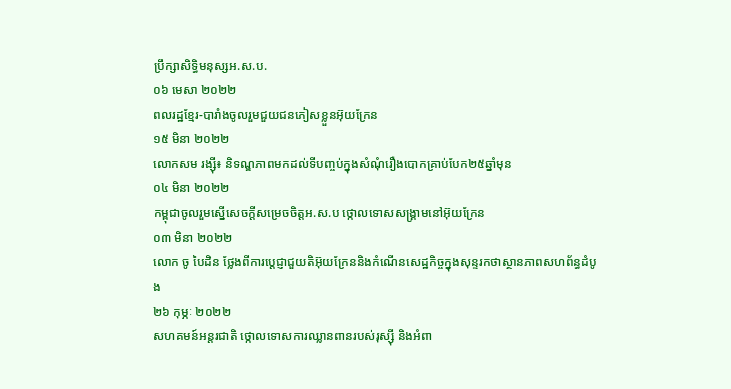ប្រឹក្សាសិទ្ធិមនុស្សអ.ស.ប.
០៦ មេសា ២០២២
ពលរដ្ឋខ្មែរ-បារាំងចូលរួមជួយជនភៀសខ្លួនអ៊ុយក្រែន
១៥ មិនា ២០២២
លោកសម រង្ស៊ី៖ និទណ្ឌភាពមកដល់ទីបញ្ចប់ក្នុងសំណុំរឿងបោកគ្រាប់បែក២៥ឆ្នាំមុន
០៤ មិនា ២០២២
កម្ពុជាចូលរួមស្នើសេចក្តីសម្រេចចិត្តអ.ស.ប ថ្កោលទោសសង្គ្រាមនៅអ៊ុយក្រែន
០៣ មិនា ២០២២
លោក ចូ បៃដិន ថ្លែងពីការប្តេជ្ញាជួយតិអ៊ុយក្រែននិងកំណើនសេដ្ឋកិច្ចក្នុងសុន្ទរកថាស្ថានភាពសហព័ន្ធដំបូង
២៦ កុម្ភៈ ២០២២
សហគមន៍អន្តរជាតិ ថ្កោលទោសការឈ្លានពានរបស់រុស្ស៊ី និងអំពា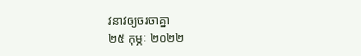វនាវឲ្យចរចាគ្នា
២៥ កុម្ភៈ ២០២២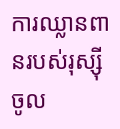ការឈ្លានពានរបស់រុស្ស៊ីចូល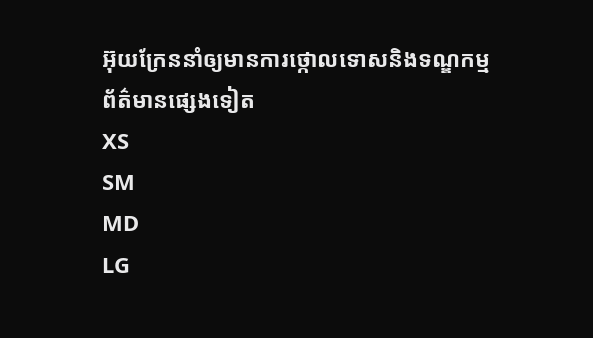អ៊ុយក្រែននាំឲ្យមានការថ្កោលទោសនិងទណ្ឌកម្ម
ព័ត៌មានផ្សេងទៀត
XS
SM
MD
LG